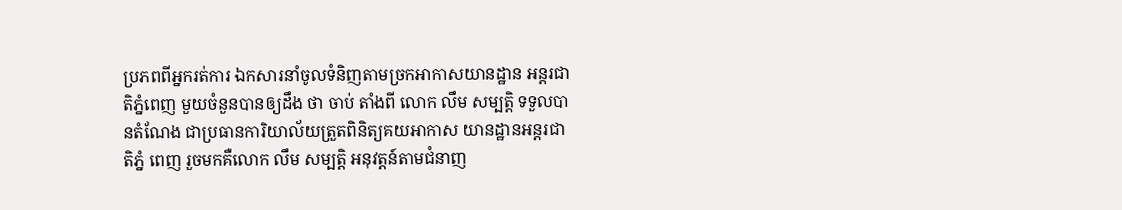ប្រភពពីអ្នករត់ការ ឯកសារនាំចូលទំនិញតាមច្រកអាកាសយានដ្ឋាន អន្តរជាតិភ្នំពេញ មួយចំនួនបានឲ្យដឹង ថា ចាប់ តាំងពី លោក លឹម សម្បត្តិ ទទួលបានតំណែង ជាប្រធានការិយាល័យត្រួតពិនិត្យគយអាកាស យានដ្ឋានអន្តរជាតិភ្នំ ពេញ រួចមកគឺលោក លឹម សម្បត្តិ អនុវត្តន៍តាមជំនាញ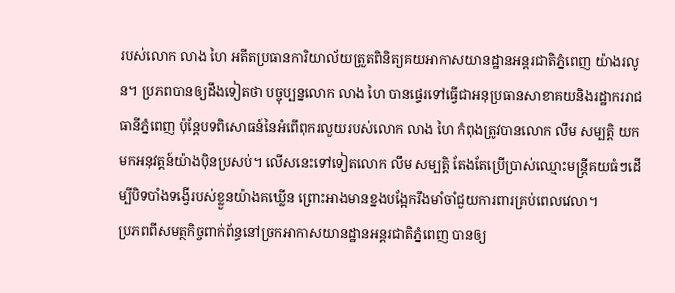របស់លោក លាង ហៃ អតីតប្រធានការិយាល័យត្រួតពិនិត្យគយអាកាសយានដ្ឋានអន្តរជាតិភ្នំពេញ យ៉ាងរលូន។ ប្រភពបានឲ្យដឹងទៀតថា បច្ចុប្បន្នលោក លាង ហៃ បានផ្ទេរទៅធ្វើជាអនុប្រធានសាខាគយនិងរដ្ឋាកររាជធានីភ្នំពេញ ប៉ុន្តែបទពិសោធន៍នៃអំពើពុករលួយរបស់លោក លាង ហៃ កំពុងត្រូវបានលោក លឹម សម្បត្តិ យកមកអនុវត្តន៍យ៉ាងប៉ិនប្រសប់។ លើសនេះទៅទៀតលោក លឹម សម្បត្តិ តែងតែប្រើប្រាស់ឈ្មោះមន្ត្រីគយធំៗដើម្បីបិទបាំងទង្វើរបស់ខ្លួនយ៉ាងគឃ្លើន ព្រោះអាងមានខ្នងបង្អែករឹងមាំចាំជួយការពារគ្រប់ពេលវេលា។
ប្រភពពីសមត្ថកិច្ចពាក់ព័ន្ធនៅច្រកអាកាសយានដ្ឋានអន្តរជាតិភ្នំពេញ បានឲ្យ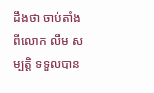ដឹងថា ចាប់តាំងពីលោក លឹម សម្បត្តិ ទទួលបាន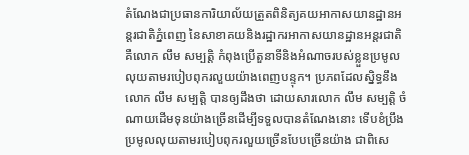តំណែងជាប្រធានការិយាល័យត្រួតពិនិត្យគយអាកាសយានដ្ឋានអន្តរជាតិភ្នំពេញ នៃសាខាគយនិងរដ្ឋាករអាកាសយានដ្ឋានអន្តរជាតិ គឺលោក លឹម សម្បត្តិ កំពុងប្រើតួនាទីនិងអំណាចរបស់ខ្លួនប្រមូលលុយតាមរបៀបពុករលួយយ៉ាងពេញបន្ទុក។ ប្រភពដែលស្និទ្ធនឹងលោក លឹម សម្បត្តិ បានឲ្យដឹងថា ដោយសារលោក លឹម សម្បត្តិ ចំណាយដើមទុនយ៉ាងច្រើនដើម្បីទទួលបានតំណែងនោះ ទើបខំប្រឹងប្រមូលលុយតាមរបៀបពុករលួយច្រើនបែបច្រើនយ៉ាង ជាពិសេ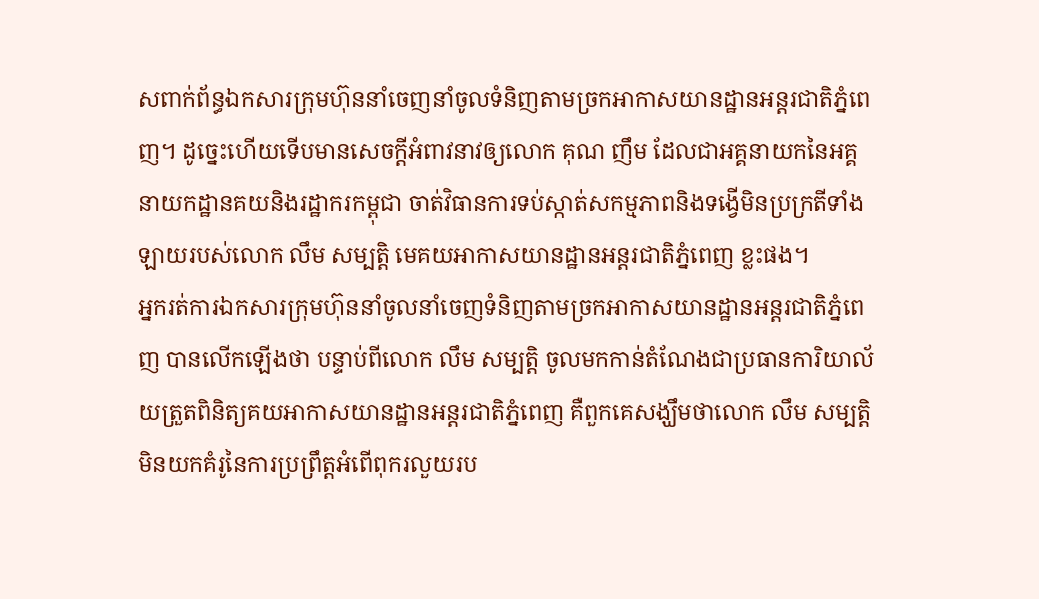សពាក់ព័ន្ធឯកសារក្រុមហ៊ុននាំចេញនាំចូលទំនិញតាមច្រកអាកាសយានដ្ឋានអន្តរជាតិភ្នំពេញ។ ដូច្នេះហើយទើបមានសេចក្ដីអំពាវនាវឲ្យលោក គុណ ញឹម ដែលជាអគ្គនាយកនៃអគ្គនាយកដ្ឋានគយនិងរដ្ឋាករកម្ពុជា ចាត់វិធានការទប់ស្កាត់សកម្មភាពនិងទង្វើមិនប្រក្រតីទាំងឡាយរបស់លោក លឹម សម្បត្តិ មេគយអាកាសយានដ្ឋានអន្តរជាតិភ្នំពេញ ខ្លះផង។
អ្នករត់ការឯកសារក្រុមហ៊ុននាំចូលនាំចេញទំនិញតាមច្រកអាកាសយានដ្ឋានអន្តរជាតិភ្នំពេញ បានលើកឡើងថា បន្ទាប់ពីលោក លឹម សម្បត្តិ ចូលមកកាន់តំណែងជាប្រធានការិយាល័យត្រួតពិនិត្យគយអាកាសយានដ្ឋានអន្តរជាតិភ្នំពេញ គឺពួកគេសង្ឃឹមថាលោក លឹម សម្បត្តិ មិនយកគំរូនៃការប្រព្រឹត្តអំពើពុករលួយរប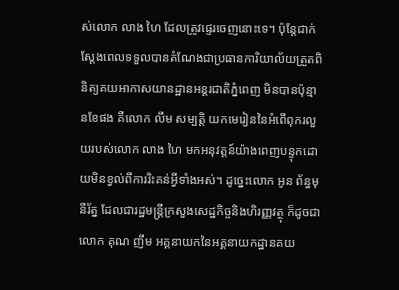ស់លោក លាង ហៃ ដែលត្រូវផ្ទេរចេញនោះទេ។ ប៉ុន្តែជាក់ស្ដែងពេលទទួលបានតំណែងជាប្រធានការិយាល័យត្រួតពិនិត្យគយអាកាសយានដ្ឋានអន្តរជាតិភ្នំពេញ មិនបានប៉ុន្មានខែផង គឺលោក លឹម សម្បត្តិ យកមេរៀននៃអំពើពុករលួយរបស់លោក លាង ហៃ មកអនុវត្តន៍យ៉ាងពេញបន្ទុកដោយមិនខ្វល់ពីការរិះគន់អ្វីទាំងអស់។ ដូច្នេះលោក អូន ព័ន្ធមុនីរ័ត្ន ដែលជារដ្ឋមន្ត្រីក្រសួងសេដ្ឋកិច្ចនិងហិរញ្ញវត្ថុ ក៏ដូចជាលោក គុណ ញឹម អគ្គនាយកនៃអគ្គនាយកដ្ឋានគយ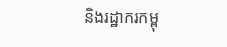និងរដ្ឋាករកម្ពុ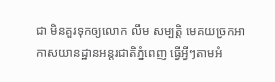ជា មិនគួរទុកឲ្យលោក លឹម សម្បត្តិ មេគយច្រកអាកាសយានដ្ឋានអន្តរជាតិភ្នំពេញ ធ្វើអ្វីៗតាមអំ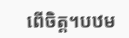ពើចិត្ត។បឋម